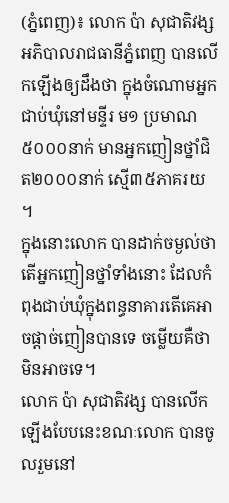(ភ្នំពេញ)៖ លោក ប៉ា សុជាតិវង្ស អភិបាលរាជធានីភ្នំពេញ បានលើកឡើងឲ្យដឹងថា ក្នុងចំណោមអ្នកជាប់ឃុំនៅមន្ទីរ ម១ ប្រមាណ៥០០០នាក់ មានអ្នកញៀនថ្នាំជិត២០០០នាក់ ស្មើ៣៥ភាគរយ ។
ក្នុងនោះលោក បានដាក់ចម្ងល់ថា តើអ្នកញៀនថ្នាំទាំងនោះ ដែលកំពុងជាប់ឃុំក្នុងពន្ធនាគារតើគេអាចផ្តាច់ញៀនបានទេ ចម្លើយគឺថាមិនអាចទេ។
លោក ប៉ា សុជាតិវង្ស បានលើកឡើងបែបនេះខណៈលោក បានចូលរួមនៅ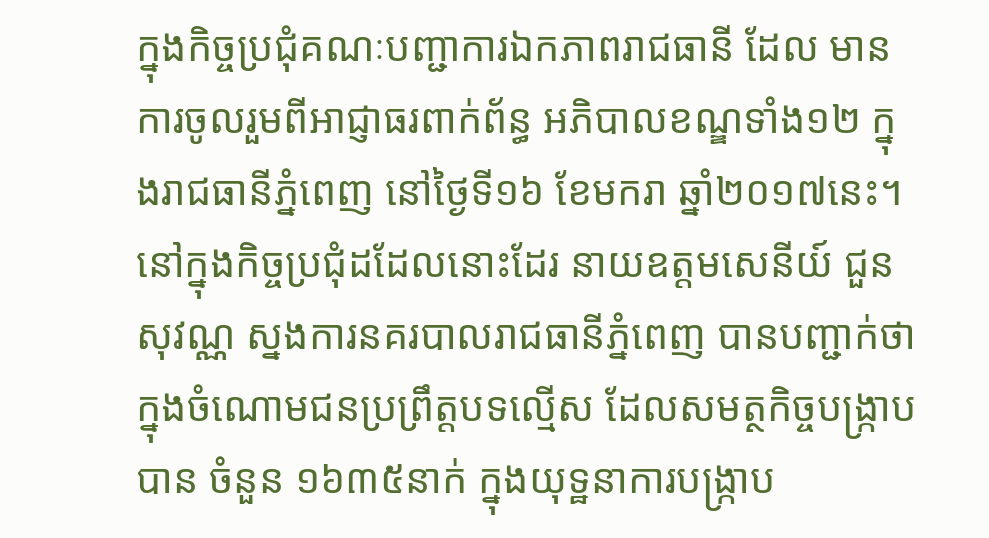ក្នុងកិច្ចប្រជុំគណៈបញ្ជាការឯកភាពរាជធានី ដែល មានការចូលរួមពីអាជ្ញាធរពាក់ព័ន្ធ អភិបាលខណ្ឌទាំង១២ ក្នុងរាជធានីភ្នំពេញ នៅថ្ងៃទី១៦ ខែមករា ឆ្នាំ២០១៧នេះ។
នៅក្នុងកិច្ចប្រជុំដដែលនោះដែរ នាយឧត្តមសេនីយ៍ ជួន សុវណ្ណ ស្នងការនគរបាលរាជធានីភ្នំពេញ បានបញ្ជាក់ថា ក្នុងចំណោមជនប្រព្រឹត្តបទល្មើស ដែលសមត្ថកិច្ចបង្ក្រាប បាន ចំនួន ១៦៣៥នាក់ ក្នុងយុទ្ឋនាការបង្ក្រាប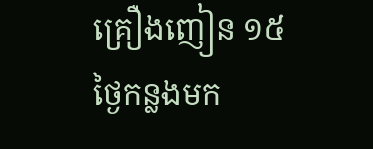គ្រឿងញៀន ១៥ថ្ងៃកន្លងមក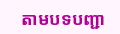តាមបទបញ្ជា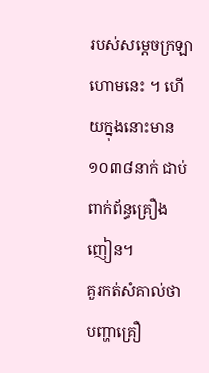របស់សម្តេចក្រឡាហោមនេះ ។ ហើយក្នុងនោះមាន១០៣៨នាក់ ជាប់ពាក់ព័ន្ធគ្រឿងញៀន។
គួរកត់សំគាល់ថា បញ្ហាគ្រឿ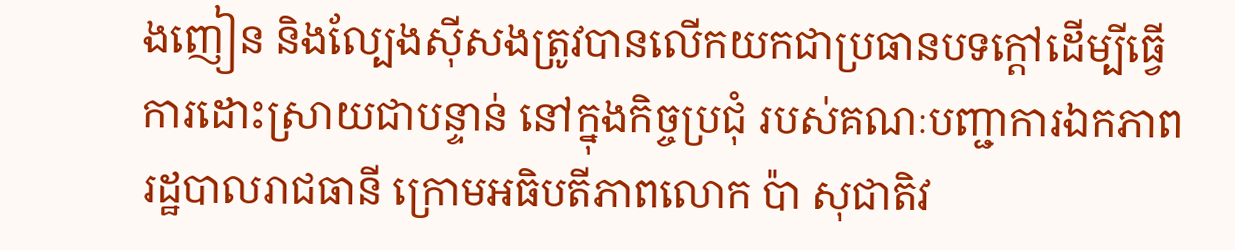ងញៀន និងល្បែងស៊ីសងត្រូវបានលើកយកជាប្រធានបទក្តៅដើម្បីធ្វើការដោះស្រាយជាបន្ទាន់ នៅក្នុងកិច្ចប្រជុំ របស់គណៈបញ្ជាការឯកភាពរដ្ឋបាលរាជធានី ក្រោមអធិបតីភាពលោក ប៉ា សុជាតិវ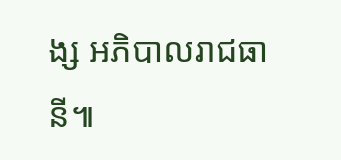ង្ស អភិបាលរាជធានី៕